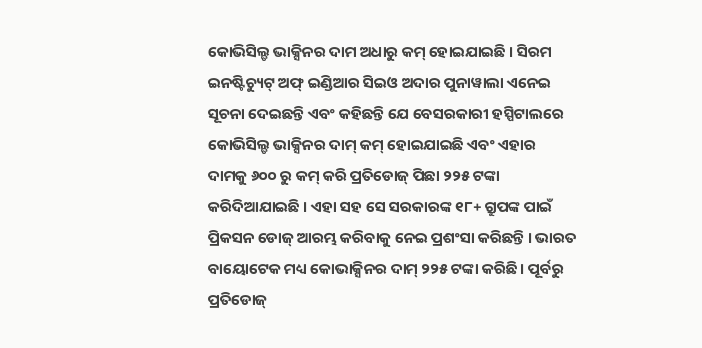କୋଭିସିଲ୍ଡ ଭାକ୍ସିନର ଦାମ ଅଧାରୁ କମ୍ ହୋଇଯାଇଛି । ସିରମ ଇନଷ୍ଟିଚ୍ୟୁଟ୍ ଅଫ୍ ଇଣ୍ଡିଆର ସିଇଓ ଅଦାର ପୁନାୱାଲା ଏନେଇ ସୂଚନା ଦେଇଛନ୍ତି ଏବଂ କହିଛନ୍ତି ଯେ ବେସରକାରୀ ହସ୍ପିଟାଲରେ କୋଭିସିଲ୍ଡ ଭାକ୍ସିନର ଦାମ୍ କମ୍ ହୋଇଯାଇଛି ଏବଂ ଏହାର ଦାମକୁ ୬୦୦ ରୁ କମ୍ କରି ପ୍ରତିଡୋଜ୍ ପିଛା ୨୨୫ ଟଙ୍କା କରିଦିଆଯାଇଛି । ଏହା ସହ ସେ ସରକାରଙ୍କ ୧୮+ ଗ୍ରୁପଙ୍କ ପାଇଁ ପ୍ରିକସନ ଡୋଜ୍ ଆରମ୍ଭ କରିବାକୁ ନେଇ ପ୍ରଶଂସା କରିଛନ୍ତି । ଭାରତ ବାୟୋଟେକ ମଧ୍ୟ କୋଭାକ୍ସିନର ଦାମ୍ ୨୨୫ ଟଙ୍କା କରିଛି । ପୂର୍ବରୁ ପ୍ରତିଡୋଜ୍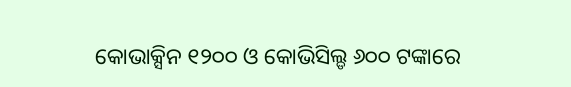କୋଭାକ୍ସିନ ୧୨୦୦ ଓ କୋଭିସିଲ୍ଡ ୬୦୦ ଟଙ୍କାରେ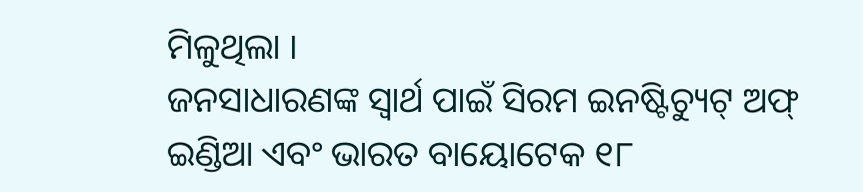ମିଳୁଥିଲା ।
ଜନସାଧାରଣଙ୍କ ସ୍ୱାର୍ଥ ପାଇଁ ସିରମ ଇନଷ୍ଟିଚ୍ୟୁଟ୍ ଅଫ୍ ଇଣ୍ଡିଆ ଏବଂ ଭାରତ ବାୟୋଟେକ ୧୮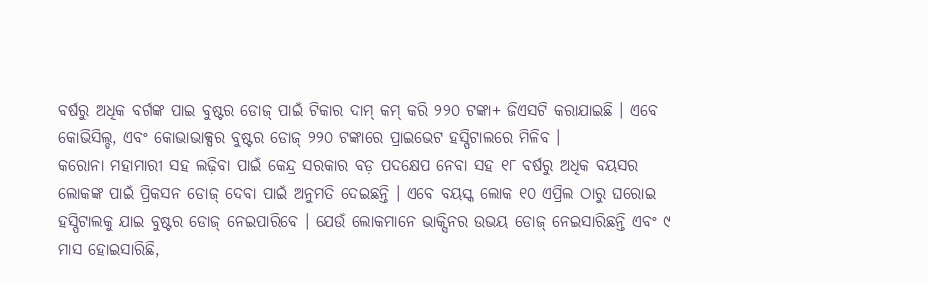ବର୍ଷରୁ ଅଧିକ ବର୍ଗଙ୍କ ପାଇ ବୁଷ୍ଟର ଡୋଜ୍ ପାଇଁ ଟିକାର ଦାମ୍ କମ୍ କରି ୨୨୦ ଟଙ୍କା+ ଜିଏସଟି କରାଯାଇଛି । ଏବେ କୋଭିସିଲ୍ଡ, ଏବଂ କୋଭାଭାକ୍ସର ବୁଷ୍ଟର ଡୋଜ୍ ୨୨୦ ଟଙ୍କାରେ ପ୍ରାଇଭେଟ ହସ୍ପିଟାଲରେ ମିଳିବ ।
କରୋନା ମହାମାରୀ ସହ ଲଢ଼ିବା ପାଇଁ କେନ୍ଦ୍ର ସରକାର ବଡ଼ ପଦକ୍ଷେପ ନେବା ସହ ୧୮ ବର୍ଷରୁ ଅଧିକ ବୟସର ଲୋକଙ୍କ ପାଇଁ ପ୍ରିକସନ ଡୋଜ୍ ଦେବା ପାଇଁ ଅନୁମତି ଦେଇଛନ୍ତି । ଏବେ ବୟସ୍କ ଲୋକ ୧୦ ଏପ୍ରିଲ ଠାରୁ ଘରୋଇ ହସ୍ପିଟାଲକୁ ଯାଇ ବୁଷ୍ଟର ଡୋଜ୍ ନେଇପାରିବେ । ଯେଉଁ ଲୋକମାନେ ଭାକ୍ସିନର ଉଭୟ ଡୋଜ୍ ନେଇସାରିଛନ୍ତି ଏବଂ ୯ ମାସ ହୋଇସାରିଛି,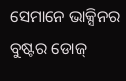ସେମାନେ ଭାକ୍ସିନର ବୁଷ୍ଟର ଡୋଜ୍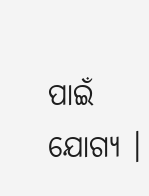ପାଇଁ ଯୋଗ୍ୟ ।